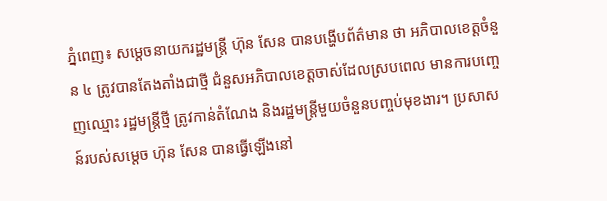ភ្នំពេញ៖ សម្តេចនាយករដ្ឋមន្ត្រី ហ៊ុន សែន បានបង្ហើបព័ត៌មាន ថា អភិបាលខេត្តចំនួន ៤ ត្រូវបានតែងតាំងជាថ្មី ជំនួសអភិបាលខេត្តចាស់ដែលស្របពេល មានការបញ្ចេញឈ្មោះ រដ្ឋមន្ត្រីថ្មី ត្រូវកាន់តំណែង និងរដ្ឋមន្ត្រីមួយចំនួនបញ្ចប់មុខងារ។ ប្រសាសន៍របស់សម្ដេច ហ៊ុន សែន បានធ្វើឡើងនៅ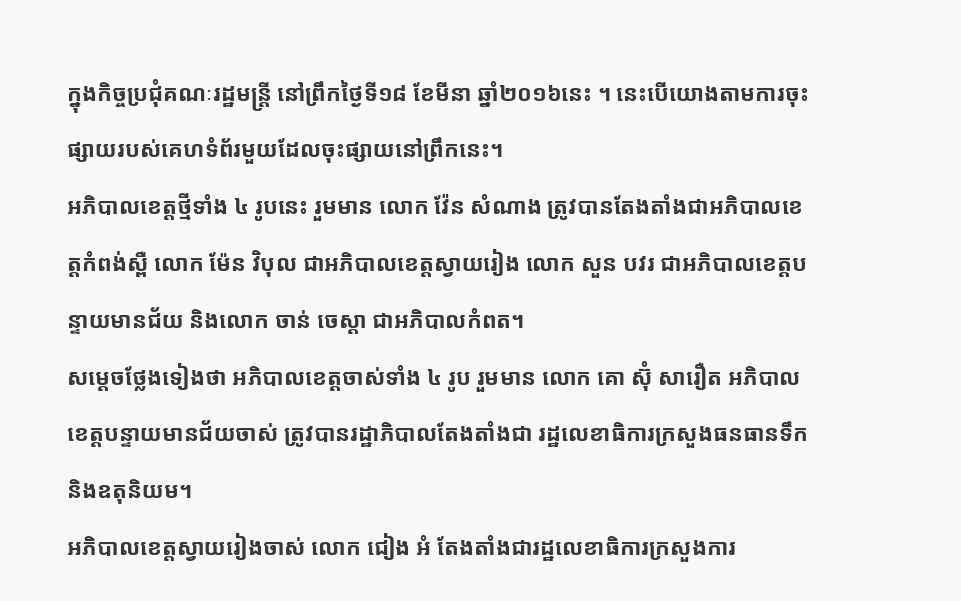ក្នុងកិច្ចប្រជុំគណៈរដ្ឋមន្ត្រី នៅព្រឹកថ្ងៃទី១៨ ខែមីនា ឆ្នាំ២០១៦នេះ ។ នេះបើយោងតាមការចុះផ្សាយរបស់គេហទំព័រមួយដែលចុះផ្សាយនៅព្រឹកនេះ។
អភិបាលខេត្តថ្មីទាំង ៤ រូបនេះ រួមមាន លោក វ៉ែន សំណាង ត្រូវបានតែងតាំងជាអភិបាលខេត្តកំពង់ស្ពឺ លោក ម៉ែន វិបុល ជាអភិបាលខេត្តស្វាយរៀង លោក សួន បវរ ជាអភិបាលខេត្តបន្ទាយមានជ័យ និងលោក ចាន់ ចេស្តា ជាអភិបាលកំពត។
សម្តេចថ្លែងទៀងថា អភិបាលខេត្តចាស់ទាំង ៤ រូប រួមមាន លោក គោ ស៊ុំ សារឿត អភិបាលខេត្តបន្ទាយមានជ័យចាស់ ត្រូវបានរដ្ឋាភិបាលតែងតាំងជា រដ្ឋលេខាធិការក្រសួងធនធានទឹក និងឧតុនិយម។
អភិបាលខេត្តស្វាយរៀងចាស់ លោក ជៀង អំ តែងតាំងជារដ្ឋលេខាធិការក្រសួងការ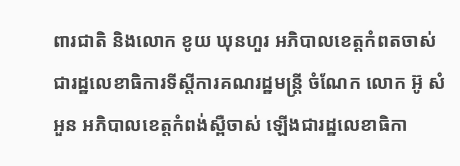ពារជាតិ និងលោក ខូយ ឃុនហួរ អភិបាលខេត្តកំពតចាស់ ជារដ្ឋលេខាធិការទីស្តីការគណរដ្ឋមន្ត្រី ចំណែក លោក អ៊ូ សំអួន អភិបាលខេត្តកំពង់ស្ពឺចាស់ ឡើងជារដ្ឋលេខាធិកា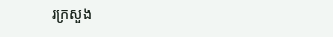រក្រសួង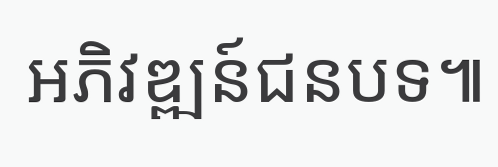អភិវឌ្ឍន៍ជនបទ៕